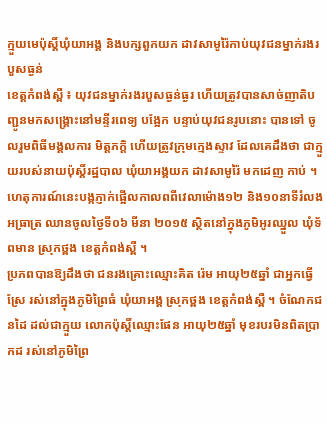ក្មួយមេប៉ុស្តិ៍ឃុំយាអង្គ និងបក្សពួកយក ដាវសាមូរ៉ៃកាប់យុវជនម្នាក់រងរបួសធ្ងន់
ខេត្តកំពង់ស្ពឺ ៖ យុវជនម្នាក់រងរបួសធ្ងន់ធ្ងរ ហើយត្រូវបានសាច់ញាតិបញ្ជូនមកសង្គ្រោះនៅមន្ទីរពេទ្យ បង្អែក បន្ទាប់យុវជនរូបនោះ បានទៅ ចូលរួមពិធីមង្គលការ មិត្តភក្តិ ហើយត្រូវក្រុមក្មេងស្ទាវ ដែលគេដឹងថា ជាក្មួយរបស់នាយប៉ុស្តិ៍រដ្ឋបាល ឃុំយាអង្គយក ដាវសាមូរ៉ៃ មកដេញ កាប់ ។
ហេតុការណ៍នេះបង្កភ្ញាក់ផ្អើលកាលពពីវេលាម៉ោង១២ និង១០នាទីរំលងអធ្រាត្រ ឈានចូលថ្ងៃទី០៦ មីនា ២០១៥ ស្ថិតនៅក្នុងភូមិអូរឈ្នួល ឃុំទ័ពមាន ស្រុកថ្ពង ខេត្តកំពង់ស្ពឺ ។
ប្រភពបានឱ្យដឹងថា ជនរងគ្រោះឈ្មោះគិត រ៉េម អាយុ២៥ឆ្នាំ ជាអ្នកធ្វើស្រែ រស់នៅក្នុងភូមិព្រៃធំ ឃុំយាអង្គ ស្រុកថ្ពង ខេត្តកំពង់ស្ពឺ ។ ចំណែកជនដៃ ដល់ជាក្មួយ លោកប៉ុស្តិ៍ឈ្មោះផែន អាយុ២៥ឆ្នាំ មុខរបរមិនពិតប្រាកដ រស់នៅភូមិព្រៃ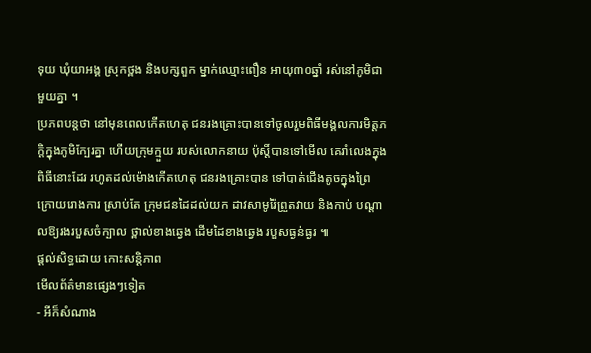ទុយ ឃុំយាអង្គ ស្រុកថ្ពង និងបក្សពួក ម្នាក់ឈ្មោះពឿន អាយុ៣០ឆ្នាំ រស់នៅភូមិជាមួយគ្នា ។
ប្រភពបន្តថា នៅមុនពេលកើតហេតុ ជនរងគ្រោះបានទៅចូលរួមពិធីមង្គលការមិត្តភក្តិក្នុងភូមិក្បែរគ្នា ហើយក្រុមក្មួយ របស់លោកនាយ ប៉ុស្តិ៍បានទៅមើល គេរាំលេងក្នុង ពិធីនោះដែរ រហូតដល់ម៉ោងកើតហេតុ ជនរងគ្រោះបាន ទៅបាត់ជើងតូចក្នុងព្រៃ ក្រោយរោងការ ស្រាប់តែ ក្រុមជនដៃដល់យក ដាវសាមូរ៉ៃព្រួតវាយ និងកាប់ បណ្តាលឱ្យរងរបួសចំក្បាល ថ្ពាល់ខាងឆ្វេង ដើមដៃខាងឆ្វេង របួសធ្ងន់ធ្ងរ ៕
ផ្តល់សិទ្ធដោយ កោះសន្តិភាព
មើលព័ត៌មានផ្សេងៗទៀត
- អីក៏សំណាង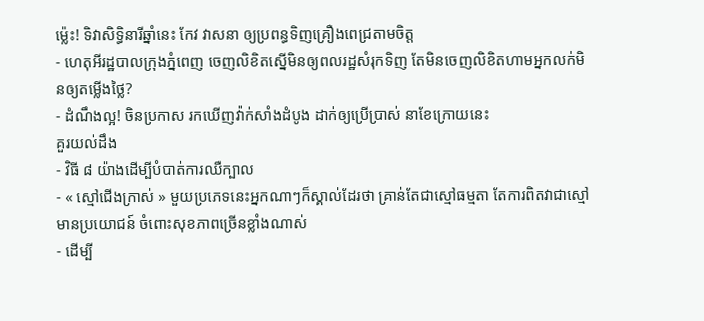ម្ល៉េះ! ទិវាសិទ្ធិនារីឆ្នាំនេះ កែវ វាសនា ឲ្យប្រពន្ធទិញគ្រឿងពេជ្រតាមចិត្ត
- ហេតុអីរដ្ឋបាលក្រុងភ្នំពេញ ចេញលិខិតស្នើមិនឲ្យពលរដ្ឋសំរុកទិញ តែមិនចេញលិខិតហាមអ្នកលក់មិនឲ្យតម្លើងថ្លៃ?
- ដំណឹងល្អ! ចិនប្រកាស រកឃើញវ៉ាក់សាំងដំបូង ដាក់ឲ្យប្រើប្រាស់ នាខែក្រោយនេះ
គួរយល់ដឹង
- វិធី ៨ យ៉ាងដើម្បីបំបាត់ការឈឺក្បាល
- « ស្មៅជើងក្រាស់ » មួយប្រភេទនេះអ្នកណាៗក៏ស្គាល់ដែរថា គ្រាន់តែជាស្មៅធម្មតា តែការពិតវាជាស្មៅមានប្រយោជន៍ ចំពោះសុខភាពច្រើនខ្លាំងណាស់
- ដើម្បី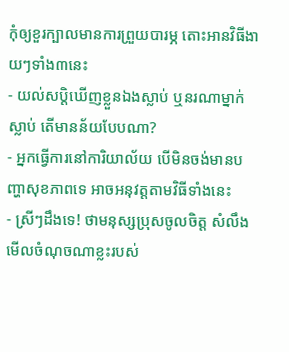កុំឲ្យខួរក្បាលមានការព្រួយបារម្ភ តោះអានវិធីងាយៗទាំង៣នេះ
- យល់សប្តិឃើញខ្លួនឯងស្លាប់ ឬនរណាម្នាក់ស្លាប់ តើមានន័យបែបណា?
- អ្នកធ្វើការនៅការិយាល័យ បើមិនចង់មានបញ្ហាសុខភាពទេ អាចអនុវត្តតាមវិធីទាំងនេះ
- ស្រីៗដឹងទេ! ថាមនុស្សប្រុសចូលចិត្ត សំលឹងមើលចំណុចណាខ្លះរបស់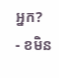អ្នក?
- ខមិន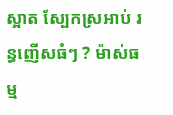ស្អាត ស្បែកស្រអាប់ រន្ធញើសធំៗ ? ម៉ាស់ធម្ម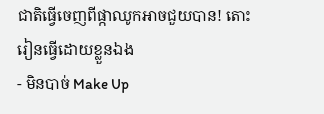ជាតិធ្វើចេញពីផ្កាឈូកអាចជួយបាន! តោះរៀនធ្វើដោយខ្លួនឯង
- មិនបាច់ Make Up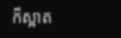ក៏ស្អាត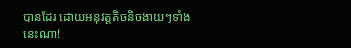បានដែរ ដោយអនុវត្តតិចនិចងាយៗទាំងនេះណា!